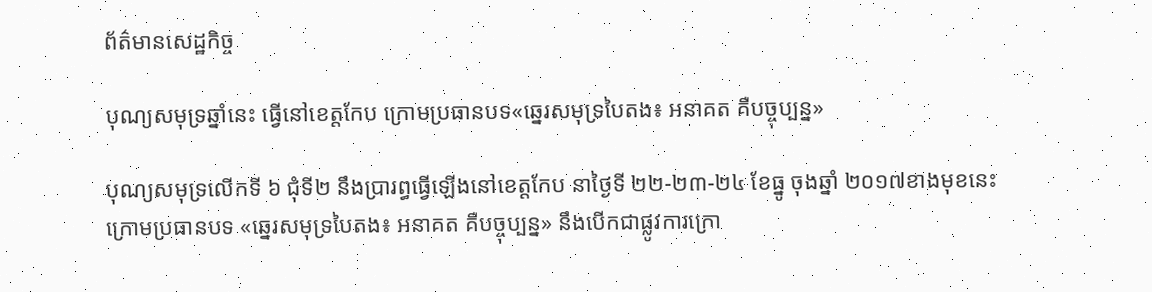ព័ត៌មានសេដ្ឋកិច្ច

បុណ្យសមុទ្រឆ្នាំនេះ ធ្វើនៅខេត្តកែប ក្រោមប្រធានបទ«ឆ្នេរសមុទ្របៃតង៖ អនាគត គឺបច្ចុប្បន្ន»

បុណ្យសមុទ្រលើកទី ៦ ជុំទី២ នឹងប្រារព្ធធ្វើឡើងនៅខេត្តកែប នាថ្ងៃទី ២២-២៣-២៤ ខែធ្នូ ចុងឆ្នាំ ២០១៧ខាងមុខនេះ ក្រោមប្រធានបទ «ឆ្នេរសមុទ្របៃតង៖ អនាគត គឺបច្ចុប្បន្ន» នឹងបើកជាផ្លូវការក្រោ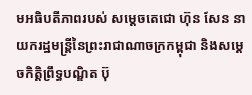មអធិបតីភាពរបស់ សម្តេចតេជោ ហ៊ុន សែន នាយករដ្ឋមន្រ្តីនៃព្រះរាជាណាចក្រកម្ពុជា និងសម្តេចកិត្តិព្រឹទ្ធបណ្ឌិត ប៊ុ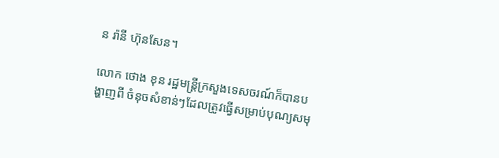ន រ៉ានី ហ៊ុនសែន។

លោក ថោង ខុន រដ្ឋមន្រ្តីក្រសួងទេសចរណ៍ក៏បានបង្ហាញពី ចំនុចសំខាន់ៗដែលត្រូវធ្វើសម្រាប់បុណ្យសមុ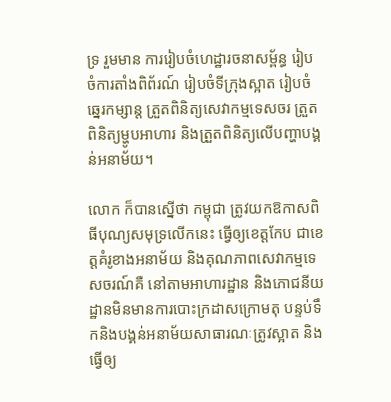ទ្រ រួមមាន ការរៀបចំហេដ្ឋារចនាសម្ព័ន្ធ រៀបចំការតាំងពិព័រណ៍ រៀបចំទីក្រុងស្អាត រៀបចំឆ្នេរកម្សាន្ត ត្រួតពិនិត្យសេវាកម្មទេសចរ ត្រួតពិនិត្យម្ហូបអាហារ និងត្រួតពិនិត្យលើបញ្ហាបង្គន់អនាម័យ។

លោក ក៏បានស្នើថា កម្ពុជា ត្រូវយកឱកាសពិធីបុណ្យសមុទ្រលើកនេះ ធ្វើឲ្យខេត្តកែប ជាខេត្តគំរូខាងអនាម័យ និងគុណភាពសេវាកម្មទេសចរណ៍គឺ នៅតាមអាហារដ្ឋាន និងភោជនីយដ្ឋានមិនមានការបោះក្រដាសក្រោមតុ បន្ទប់ទឹកនិងបង្គន់អនាម័យសាធារណៈត្រូវស្អាត និងធ្វើឲ្យ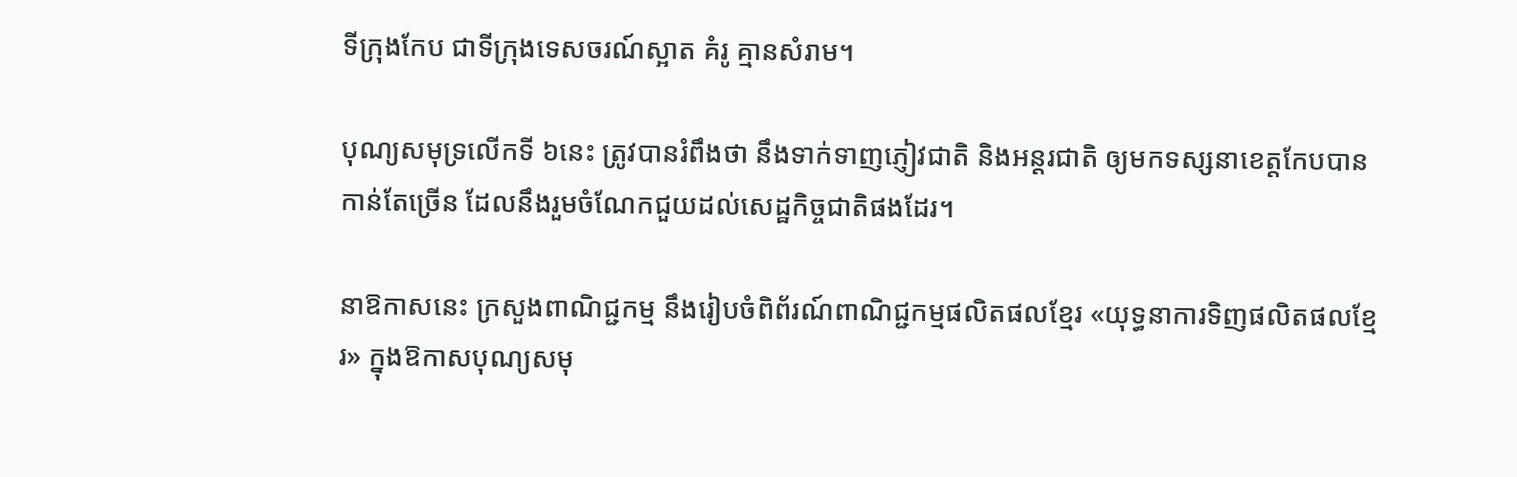ទីក្រុងកែប ជាទីក្រុងទេសចរណ៍ស្អាត គំរូ គ្មានសំរាម។

បុណ្យសមុទ្រលើកទី ៦នេះ ត្រូវបានរំពឹងថា នឹងទាក់ទាញភ្ញៀវជាតិ និងអន្តរជាតិ ឲ្យមកទស្សនាខេត្តកែបបានកាន់តែច្រើន ដែលនឹងរួមចំណែកជួយដល់សេដ្ឋកិច្ចជាតិផងដែរ។

នាឱកាសនេះ ក្រសួងពាណិជ្ជកម្ម នឹងរៀបចំពិព័រណ៍ពាណិជ្ជកម្មផលិតផលខ្មែរ «យុទ្ធនាការទិញផលិតផលខ្មែរ» ក្នុងឱកាសបុណ្យសមុ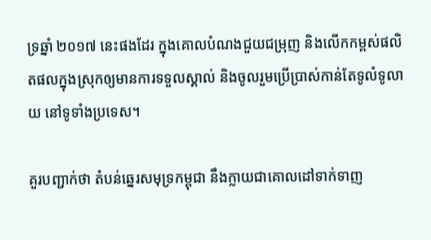ទ្រឆ្នាំ ២០១៧ នេះផងដែរ ក្នុងគោលបំណងជួយជម្រុញ និងលើកកម្ពស់ផលិតផលក្នុងស្រុកឲ្យមានការទទួលស្គាល់ និងចូលរួមប្រើប្រាស់កាន់តែទូលំទូលាយ នៅទូទាំងប្រទេស។

គួរបញ្ជាក់ថា តំបន់ឆ្នេរសមុទ្រកម្ពុជា នឹងក្លាយជាគោលដៅទាក់ទាញ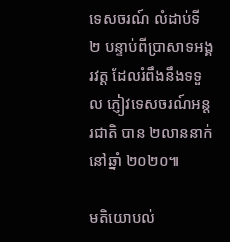ទេសចរណ៍ លំដាប់ទី ២ បន្ទាប់ពីប្រាសាទអង្គរវត្ត ដែលរំពឹងនឹងទទួល ភ្ញៀវទេសចរណ៍អន្តរជាតិ បាន ២លាននាក់ នៅឆ្នាំ ២០២០៕

មតិយោបល់